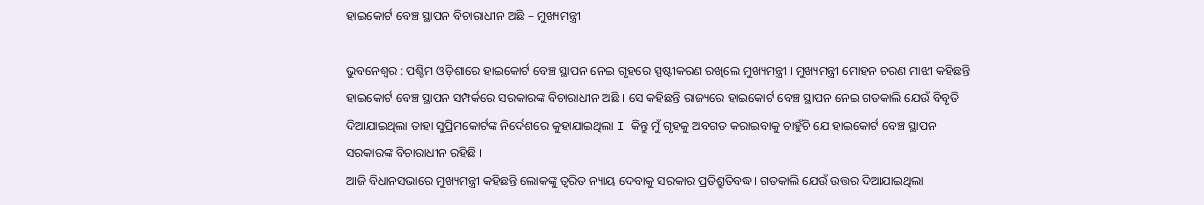ହାଇକୋର୍ଟ ବେଞ୍ଚ ସ୍ଥାପନ ବିଚାରାଧୀନ ଅଛି – ମୁଖ୍ୟମନ୍ତ୍ରୀ

ଭୁବନେଶ୍ୱର : ପଶ୍ଚିମ ଓଡ଼ିଶାରେ ହାଇକୋର୍ଟ ବେଞ୍ଚ ସ୍ଥାପନ ନେଇ ଗୃହରେ ସ୍ପଷ୍ଟୀକରଣ ରଖିଲେ ମୁଖ୍ୟମନ୍ତ୍ରୀ । ମୁଖ୍ୟମନ୍ତ୍ରୀ ମୋହନ ଚରଣ ମାଝୀ କହିଛନ୍ତି ହାଇକୋର୍ଟ ବେଞ୍ଚ ସ୍ଥାପନ ସମ୍ପର୍କରେ ସରକାରଙ୍କ ବିଚାରାଧୀନ ଅଛି । ସେ କହିଛନ୍ତି ରାଜ୍ୟରେ ହାଇକୋର୍ଟ ବେଞ୍ଚ ସ୍ଥାପନ ନେଇ ଗତକାଲି ଯେଉଁ ବିବୃତି ଦିଆଯାଇଥିଲା ତାହା ସୁପ୍ରିମକୋର୍ଟଙ୍କ ନିର୍ଦେଶରେ କୁହାଯାଇଥିଲା I କିନ୍ତୁ ମୁଁ ଗୃହକୁ ଅବଗତ କରାଇବାକୁ ଚାହୁଁଚି ଯେ ହାଇକୋର୍ଟ ବେଞ୍ଚ ସ୍ଥାପନ ସରକାରଙ୍କ ବିଚାରାଧୀନ ରହିଛି ।
ଆଜି ବିଧାନସଭାରେ ମୁଖ୍ୟମନ୍ତ୍ରୀ କହିଛନ୍ତି ଲୋକଙ୍କୁ ତ୍ୱରିତ ନ୍ୟାୟ ଦେବାକୁ ସରକାର ପ୍ରତିଶ୍ରୁତିବଦ୍ଧ। ଗତକାଲି ଯେଉଁ ଉତ୍ତର ଦିଆଯାଇଥିଲା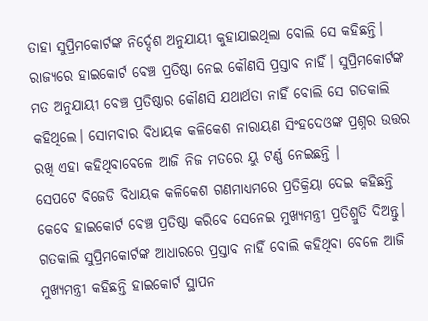ତାହା ସୁପ୍ରିମକୋର୍ଟଙ୍କ ନିର୍ଦ୍ଦେଶ ଅନୁଯାୟୀ କୁହାଯାଇଥିଲା ବୋଲି ସେ କହିଛନ୍ତି। ରାଜ୍ୟରେ ହାଇକୋର୍ଟ ବେଞ୍ଚ ପ୍ରତିଷ୍ଠା ନେଇ କୌଣସି ପ୍ରସ୍ତାବ ନାହିଁ। ସୁପ୍ରିମକୋର୍ଟଙ୍କ ମତ ଅନୁଯାୟୀ ବେଞ୍ଚ ପ୍ରତିଷ୍ଠାର କୌଣସି ଯଥାର୍ଥତା ନାହିଁ ବୋଲି ସେ ଗତକାଲି କହିଥିଲେ। ସୋମବାର ବିଧାୟକ କଳିକେଶ ନାରାୟଣ ସିଂହଦେଓଙ୍କ ପ୍ରଶ୍ନର ଉତ୍ତର ରଖି ଏହା କହିଥିବାବେଳେ ଆଜି ନିଜ ମତରେ ୟୁ ଟର୍ଣ୍ଣ ନେଇଛନ୍ତି ।
ସେପଟେ ବିଜେଡି ବିଧାୟକ କଳିକେଶ ଗଣମାଧ୍ୟମରେ ପ୍ରତିକ୍ରିୟା ଦେଇ କହିଛନ୍ତି କେବେ ହାଇକୋର୍ଟ ବେଞ୍ଚ ପ୍ରତିଷ୍ଠା କରିବେ ସେନେଇ ମୁଖ୍ୟମନ୍ତ୍ରୀ ପ୍ରତିଶ୍ରୁତି ଦିଅନ୍ତୁ। ଗତକାଲି ସୁପ୍ରିମକୋର୍ଟଙ୍କ ଆଧାରରେ ପ୍ରସ୍ତାବ ନାହିଁ ବୋଲି କହିଥିବା ବେଳେ ଆଜି ମୁଖ୍ୟମନ୍ତ୍ରୀ କହିଛନ୍ତି ହାଇକୋର୍ଟ ସ୍ଥାପନ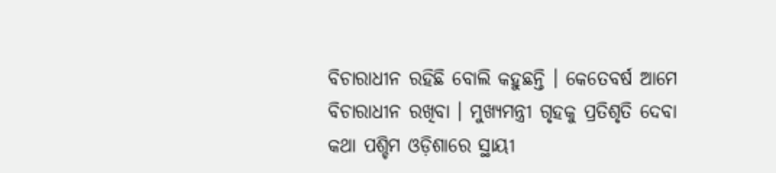ବିଚାରାଧୀନ ରହିଛି ବୋଲି କହୁଛନ୍ତି । କେତେବର୍ଷ ଆମେ ବିଚାରାଧୀନ ରଖିବା । ମୁଖ୍ୟମନ୍ତ୍ରୀ ଗୃହକୁ ପ୍ରତିଶୃତି ଦେବା କଥା ପଶ୍ଚିମ ଓଡ଼ିଶାରେ ସ୍ଥାୟୀ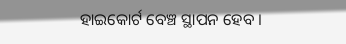ହାଇକୋର୍ଟ ବେଞ୍ଚ ସ୍ଥାପନ ହେବ ।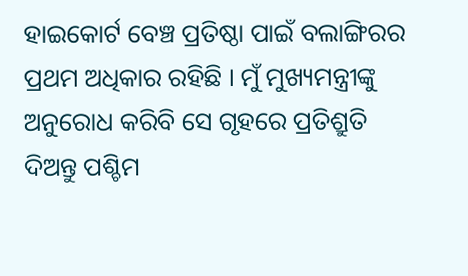ହାଇକୋର୍ଟ ବେଞ୍ଚ ପ୍ରତିଷ୍ଠା ପାଇଁ ବଲାଙ୍ଗିରର ପ୍ରଥମ ଅଧିକାର ରହିଛି । ମୁଁ ମୁଖ୍ୟମନ୍ତ୍ରୀଙ୍କୁ ଅନୁରୋଧ କରିବି ସେ ଗୃହରେ ପ୍ରତିଶ୍ରୁତି ଦିଅନ୍ତୁ ପଶ୍ଚିମ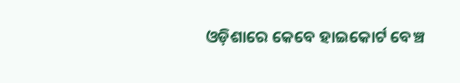ଓଡ଼ିଶାରେ କେବେ ହାଇକୋର୍ଟ ବେଞ୍ଚ